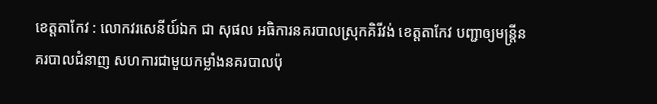ខេត្តតាកែវ : លោកវរសេនីយ៍ឯក ជា សុផល អធិការនគរបាលស្រុកគិរីវង់ ខេត្តតាកែវ បញ្ជាឲ្យមន្ត្រីនគរបាលជំនាញ សហការជាមួយកម្លាំងនគរបាលប៉ុ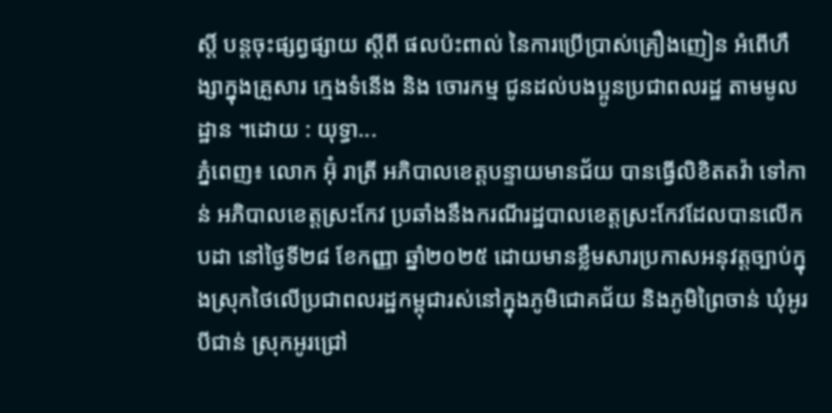ស្តិ៍ បន្តចុះផ្សព្វផ្សាយ ស្តីពី ផលប៉ះពាល់ នៃការប្រើប្រាស់គ្រឿងញៀន អំពើហឹង្សាក្នុងគ្រួសារ ក្មេងទំនើង និង ចោរកម្ម ជូនដល់បងប្អូនប្រជាពលរដ្ឋ តាមមូលដ្ឋាន ។ដោយ : យុទ្ធា...
ភ្នំពេញ៖ លោក អ៊ុំ រាត្រី អភិបាលខេត្តបន្ទាយមានជ័យ បានធ្វើលិខិតតវ៉ា ទៅកាន់ អភិបាលខេត្តស្រះកែវ ប្រឆាំងនឹងករណីរដ្ឋបាលខេត្តស្រះកែវដែលបានលើកបដា នៅថ្ងៃទី២៨ ខែកញ្ញា ឆ្នាំ២០២៥ ដោយមានខ្លឹមសារប្រកាសអនុវត្តច្បាប់ក្នុងស្រុកថៃលើប្រជាពលរដ្ឋកម្ពុជារស់នៅក្នុងភូមិជោគជ័យ និងភូមិព្រៃចាន់ ឃុំអូរបីជាន់ ស្រុកអូរជ្រៅ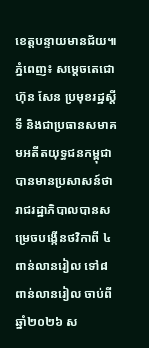ខេត្តបន្ទាយមានជ័យ៕
ភ្នំពេញ៖ សម្តេចតេជោ ហ៊ុន សែន ប្រមុខរដ្ឋស្តីទី និងជាប្រធានសមាគមអតីតយុទ្ធជនកម្ពុជា បានមានប្រសាសន៍ថា រាជរដ្ឋាភិបាលបានសម្រេចបង្កើនថវិកាពី ៤ពាន់លានរៀល ទៅ៨ពាន់លានរៀល ចាប់ពីឆ្នាំ២០២៦ ស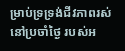ម្រាប់ទ្រទ្រង់ជីវភាពរស់នៅប្រចាំថ្ងៃ របស់អ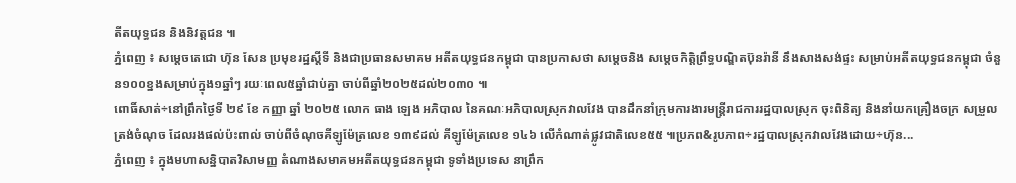តីតយុទ្ធជន និងនិវត្តជន ៕
ភ្នំពេញ ៖ សម្តេចតេជោ ហ៊ុន សែន ប្រមុខរដ្ឋស្តីទី និងជាប្រធានសមាគម អតីតយុទ្ធជនកម្ពុជា បានប្រកាសថា សម្តេចនិង សម្តេចកិត្តិព្រឹទ្ធបណ្ឌិតប៊ុនរ៉ានី នឹងសាងសង់ផ្ទះ សម្រាប់អតីតយុទ្ធជនកម្ពុជា ចំនួន១០០ខ្នងសម្រាប់ក្នុង១ឆ្នាំៗ រយៈពេល៥ឆ្នាំជាប់គ្នា ចាប់ពីឆ្នាំ២០២៥ដល់២០៣០ ៕
ពោធិ៍សាត់÷នៅព្រឹកថ្ងៃទី ២៩ ខែ កញ្ញា ឆ្នាំ ២០២៥ លោក ធាង ឡេង អភិបាល នៃគណៈអភិបាលស្រុកវាលវែង បានដឹកនាំក្រុមការងារមន្ត្រីរាជការរដ្ឋបាលស្រុក ចុះពិនិត្យ និងនាំយកគ្រឿងចក្រ សម្រួលត្រង់ចំណុច ដែលរងផល់ប៉ះពាល់ ចាប់ពីចំណុចគីឡូម៉ែត្រលេខ ១៣៩ដល់ គីឡូម៉ែត្រលេខ ១៤៦ លេីកំណាត់ផ្លូវជាតិលេខ៥៥ ៕ប្រភព&រូបភាព÷រដ្ឋបាលស្រុកវាលវែងដោយ÷ហ៊ុន...
ភ្នំពេញ ៖ ក្នុងមហាសន្និបាតវិសាមញ្ញ តំណាងសមាគមអតីតយុទ្ធជនកម្ពុជា ទូទាំងប្រទេស នាព្រឹក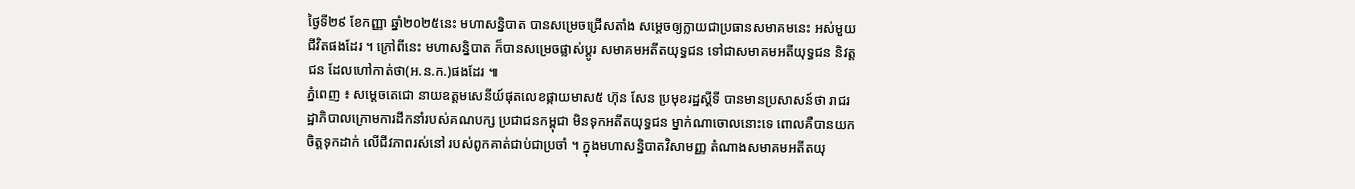ថ្ងៃទី២៩ ខែកញ្ញា ឆ្នាំ២០២៥នេះ មហាសន្និបាត បានសម្រេចជ្រើសតាំង សម្តេចឲ្យក្លាយជាប្រធានសមាគមនេះ អស់មួយជីវិតផងដែរ ។ ក្រៅពីនេះ មហាសន្និបាត ក៏បានសម្រេចផ្លាស់ប្តូរ សមាគមអតីតយុទ្ធជន ទៅជាសមាគមអតីយុទ្ធជន និវត្តជន ដែលហៅកាត់ថា(អ.ន.ក.)ផងដែរ ៕
ភ្នំពេញ ៖ សម្តេចតេជោ នាយឧត្តមសេនីយ៍ផុតលេខផ្កាយមាស៥ ហ៊ុន សែន ប្រមុខរដ្ឋស្តីទី បានមានប្រសាសន៍ថា រាជរដ្ឋាភិបាលក្រោមការដឹកនាំរបស់គណបក្ស ប្រជាជនកម្ពុជា មិនទុកអតីតយុទ្ធជន ម្នាក់ណាចោលនោះទេ ពោលគឺបានយកចិត្តទុកដាក់ លើជីវភាពរស់នៅ របស់ពូកគាត់ជាប់ជាប្រចាំ ។ ក្នុងមហាសន្និបាតវិសាមញ្ញ តំណាងសមាគមអតីតយុ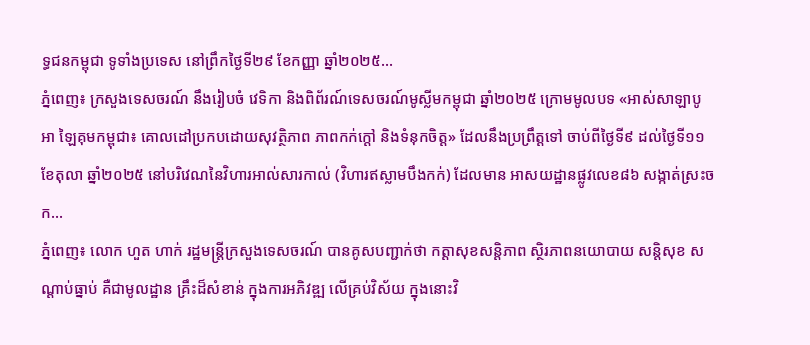ទ្ធជនកម្ពុជា ទូទាំងប្រទេស នៅព្រឹកថ្ងៃទី២៩ ខែកញ្ញា ឆ្នាំ២០២៥...
ភ្នំពេញ៖ ក្រសួងទេសចរណ៍ នឹងរៀបចំ វេទិកា និងពិព័រណ៍ទេសចរណ៍មូស្លីមកម្ពុជា ឆ្នាំ២០២៥ ក្រោមមូលបទ «អាស់សាឡាបូអា ឡៃគុមកម្ពុជា៖ គោលដៅប្រកបដោយសុវត្ថិភាព ភាពកក់ក្តៅ និងទំនុកចិត្ត» ដែលនឹងប្រព្រឹត្តទៅ ចាប់ពីថ្ងៃទី៩ ដល់ថ្ងៃទី១១ ខែតុលា ឆ្នាំ២០២៥ នៅបរិវេណនៃវិហារអាល់សារកាល់ (វិហារឥស្លាមបឹងកក់) ដែលមាន អាសយដ្ឋានផ្លូវលេខ៨៦ សង្កាត់ស្រះចក...
ភ្នំពេញ៖ លោក ហួត ហាក់ រដ្ឋមន្ត្រីក្រសួងទេសចរណ៍ បានគូសបញ្ជាក់ថា កត្តាសុខសន្តិភាព ស្ថិរភាពនយោបាយ សន្តិសុខ សណ្តាប់ធ្នាប់ គឺជាមូលដ្ឋាន គ្រឹះដ៏សំខាន់ ក្នុងការអភិវឌ្ឍ លើគ្រប់វិស័យ ក្នុងនោះវិ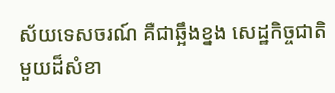ស័យទេសចរណ៍ គឺជាឆ្អឹងខ្នង សេដ្ឋកិច្ចជាតិ មួយដ៏សំខា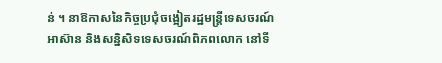ន់ ។ នាឱកាសនៃកិច្ចប្រជុំចង្អៀតរដ្ឋមន្ត្រីទេសចរណ៍អាស៊ាន និងសន្និសិទទេសចរណ៍ពិភពលោក នៅទី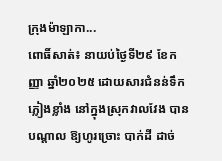ក្រុងម៉ាឡាកា...
ពោធិ៍សាត់៖ នាយប់ថ្ងៃទី២៩ ខែកញ្ញា ឆ្នាំ២០២៥ ដោយសារជំនន់ទឹកភ្លៀងខ្លាំង នៅក្នុងស្រុកវាលវែង បានបណ្តាល ឱ្យហូរច្រោះ បាក់ដី ដាច់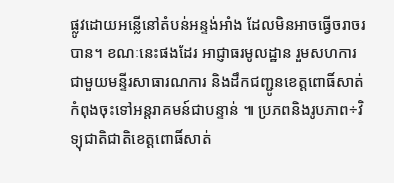ផ្លូវដោយអន្លើនៅតំបន់អន្ទង់អាំង ដែលមិនអាចធ្វើចរាចរបាន។ ខណៈនេះផងដែរ អាជ្ញាធរមូលដ្ឋាន រួមសហការជាមួយមន្ទីរសាធារណការ និងដឹកជញ្ជូនខេត្តពោធិ៍សាត់ កំពុងចុះទៅអន្តរាគមន៍ជាបន្ទាន់ ៕ ប្រភពនិងរូបភាព÷វិទ្យុជាតិជាតិខេត្តពោធិ៍សាត់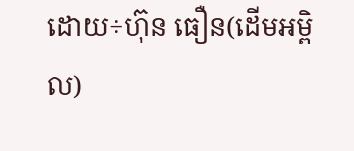ដោយ÷ហ៊ុន ធឿន(ដើមអម្ពិល)